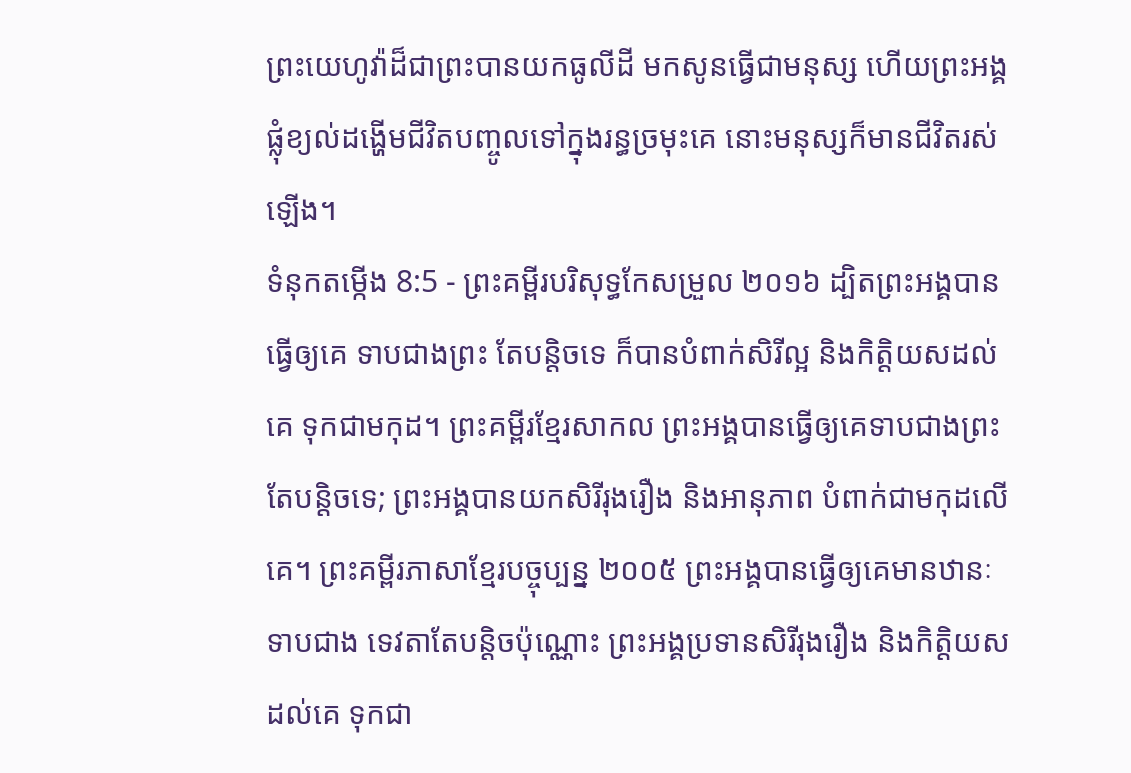ព្រះយេហូវ៉ាដ៏ជាព្រះបានយកធូលីដី មកសូនធ្វើជាមនុស្ស ហើយព្រះអង្គផ្លុំខ្យល់ដង្ហើមជីវិតបញ្ចូលទៅក្នុងរន្ធច្រមុះគេ នោះមនុស្សក៏មានជីវិតរស់ឡើង។
ទំនុកតម្កើង 8:5 - ព្រះគម្ពីរបរិសុទ្ធកែសម្រួល ២០១៦ ដ្បិតព្រះអង្គបានធ្វើឲ្យគេ ទាបជាងព្រះ តែបន្តិចទេ ក៏បានបំពាក់សិរីល្អ និងកិត្តិយសដល់គេ ទុកជាមកុដ។ ព្រះគម្ពីរខ្មែរសាកល ព្រះអង្គបានធ្វើឲ្យគេទាបជាងព្រះតែបន្តិចទេ; ព្រះអង្គបានយកសិរីរុងរឿង និងអានុភាព បំពាក់ជាមកុដលើគេ។ ព្រះគម្ពីរភាសាខ្មែរបច្ចុប្បន្ន ២០០៥ ព្រះអង្គបានធ្វើឲ្យគេមានឋានៈទាបជាង ទេវតាតែបន្តិចប៉ុណ្ណោះ ព្រះអង្គប្រទានសិរីរុងរឿង និងកិត្តិយសដល់គេ ទុកជា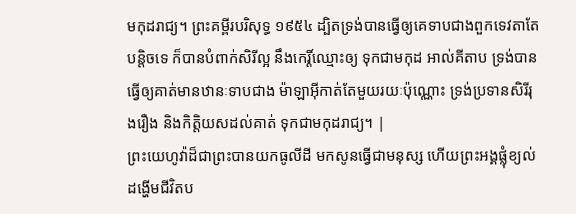មកុដរាជ្យ។ ព្រះគម្ពីរបរិសុទ្ធ ១៩៥៤ ដ្បិតទ្រង់បានធ្វើឲ្យគេទាបជាងពួកទេវតាតែបន្តិចទេ ក៏បានបំពាក់សិរីល្អ នឹងកេរ្តិ៍ឈ្មោះឲ្យ ទុកជាមកុដ អាល់គីតាប ទ្រង់បានធ្វើឲ្យគាត់មានឋានៈទាបជាង ម៉ាឡាអ៊ីកាត់តែមួយរយៈប៉ុណ្ណោះ ទ្រង់ប្រទានសិរីរុងរឿង និងកិត្តិយសដល់គាត់ ទុកជាមកុដរាជ្យ។ |
ព្រះយេហូវ៉ាដ៏ជាព្រះបានយកធូលីដី មកសូនធ្វើជាមនុស្ស ហើយព្រះអង្គផ្លុំខ្យល់ដង្ហើមជីវិតប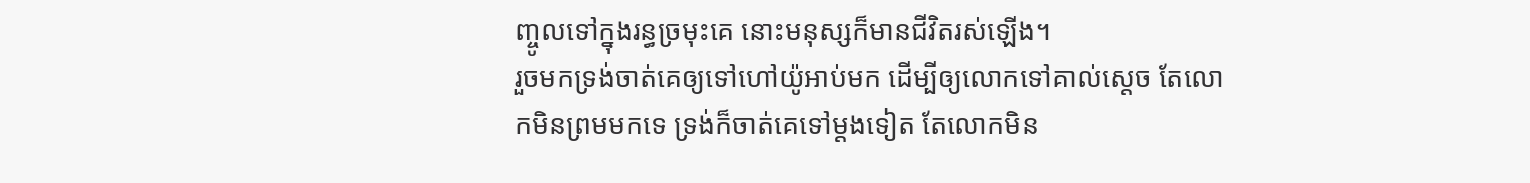ញ្ចូលទៅក្នុងរន្ធច្រមុះគេ នោះមនុស្សក៏មានជីវិតរស់ឡើង។
រួចមកទ្រង់ចាត់គេឲ្យទៅហៅយ៉ូអាប់មក ដើម្បីឲ្យលោកទៅគាល់ស្តេច តែលោកមិនព្រមមកទេ ទ្រង់ក៏ចាត់គេទៅម្តងទៀត តែលោកមិន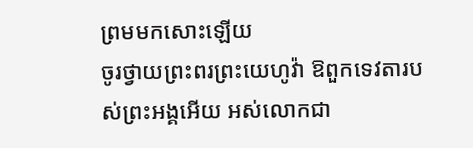ព្រមមកសោះឡើយ
ចូរថ្វាយព្រះពរព្រះយេហូវ៉ា ឱពួកទេវតារបស់ព្រះអង្គអើយ អស់លោកជា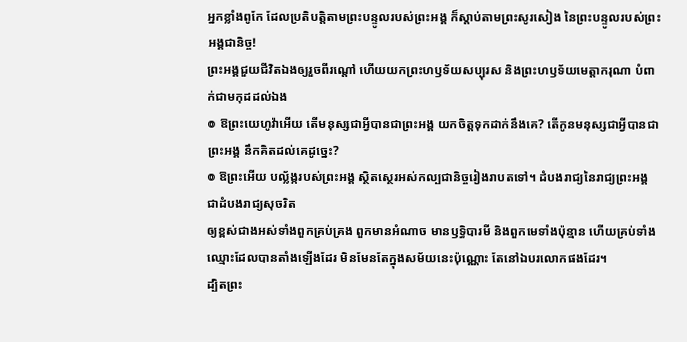អ្នកខ្លាំងពូកែ ដែលប្រតិបត្តិតាមព្រះបន្ទូលរបស់ព្រះអង្គ ក៏ស្តាប់តាមព្រះសូរសៀង នៃព្រះបន្ទូលរបស់ព្រះអង្គជានិច្ច!
ព្រះអង្គជួយជីវិតឯងឲ្យរួចពីរណ្តៅ ហើយយកព្រះហឫទ័យសប្បុរស និងព្រះហឫទ័យមេត្តាករុណា បំពាក់ជាមកុដដល់ឯង
៙ ឱព្រះយេហូវ៉ាអើយ តើមនុស្សជាអ្វីបានជាព្រះអង្គ យកចិត្តទុកដាក់នឹងគេ? តើកូនមនុស្សជាអ្វីបានជាព្រះអង្គ នឹកគិតដល់គេដូច្នេះ?
៙ ឱព្រះអើយ បល្ល័ង្ករបស់ព្រះអង្គ ស្ថិតស្ថេរអស់កល្បជានិច្ចរៀងរាបតទៅ។ ដំបងរាជ្យនៃរាជ្យព្រះអង្គ ជាដំបងរាជ្យសុចរិត
ឲ្យខ្ពស់ជាងអស់ទាំងពួកគ្រប់គ្រង ពួកមានអំណាច មានឫទ្ធិបារមី និងពួកមេទាំងប៉ុន្មាន ហើយគ្រប់ទាំងឈ្មោះដែលបានតាំងឡើងដែរ មិនមែនតែក្នុងសម័យនេះប៉ុណ្ណោះ តែនៅឯបរលោកផងដែរ។
ដ្បិតព្រះ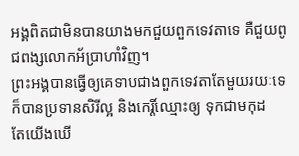អង្គពិតជាមិនបានយាងមកជួយពួកទេវតាទេ គឺជួយពូជពង្សលោកអ័ប្រាហាំវិញ។
ព្រះអង្គបានធ្វើឲ្យគេទាបជាងពួកទេវតាតែមួយរយៈទេ ក៏បានប្រទានសិរីល្អ និងកេរ្តិ៍ឈ្មោះឲ្យ ទុកជាមកុដ
តែយើងឃើ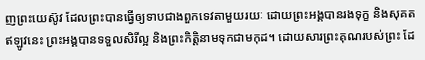ញព្រះយេស៊ូវ ដែលព្រះបានធ្វើឲ្យទាបជាងពួកទេវតាមួយរយៈ ដោយព្រះអង្គបានរងទុក្ខ និងសុគត ឥឡូវនេះ ព្រះអង្គបានទទួលសិរីល្អ និងព្រះកិត្តិនាមទុកជាមកុដ។ ដោយសារព្រះគុណរបស់ព្រះ ដែ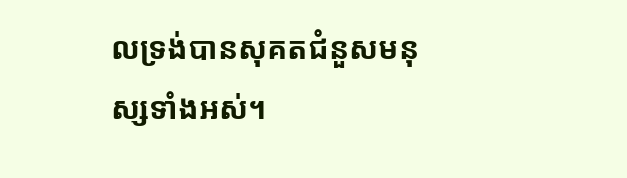លទ្រង់បានសុគតជំនួសមនុស្សទាំងអស់។